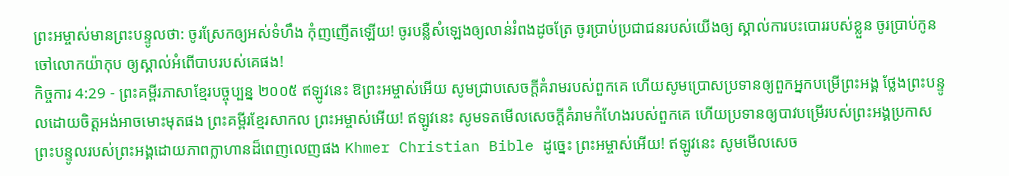ព្រះអម្ចាស់មានព្រះបន្ទូលថា: ចូរស្រែកឲ្យអស់ទំហឹង កុំញញើតឡើយ! ចូរបន្លឺសំឡេងឲ្យលាន់រំពងដូចត្រែ ចូរប្រាប់ប្រជាជនរបស់យើងឲ្យ ស្គាល់ការបះបោររបស់ខ្លួន ចូរប្រាប់កូនចៅលោកយ៉ាកុប ឲ្យស្គាល់អំពើបាបរបស់គេផង!
កិច្ចការ 4:29 - ព្រះគម្ពីរភាសាខ្មែរបច្ចុប្បន្ន ២០០៥ ឥឡូវនេះ ឱព្រះអម្ចាស់អើយ សូមជ្រាបសេចក្ដីគំរាមរបស់ពួកគេ ហើយសូមប្រោសប្រទានឲ្យពួកអ្នកបម្រើព្រះអង្គ ថ្លែងព្រះបន្ទូលដោយចិត្តអង់អាចមោះមុតផង ព្រះគម្ពីរខ្មែរសាកល ព្រះអម្ចាស់អើយ! ឥឡូវនេះ សូមទតមើលសេចក្ដីគំរាមកំហែងរបស់ពួកគេ ហើយប្រទានឲ្យបាវបម្រើរបស់ព្រះអង្គប្រកាសព្រះបន្ទូលរបស់ព្រះអង្គដោយភាពក្លាហានដ៏ពេញលេញផង Khmer Christian Bible ដូច្នេះ ព្រះអម្ចាស់អើយ! ឥឡូវនេះ សូមមើលសេច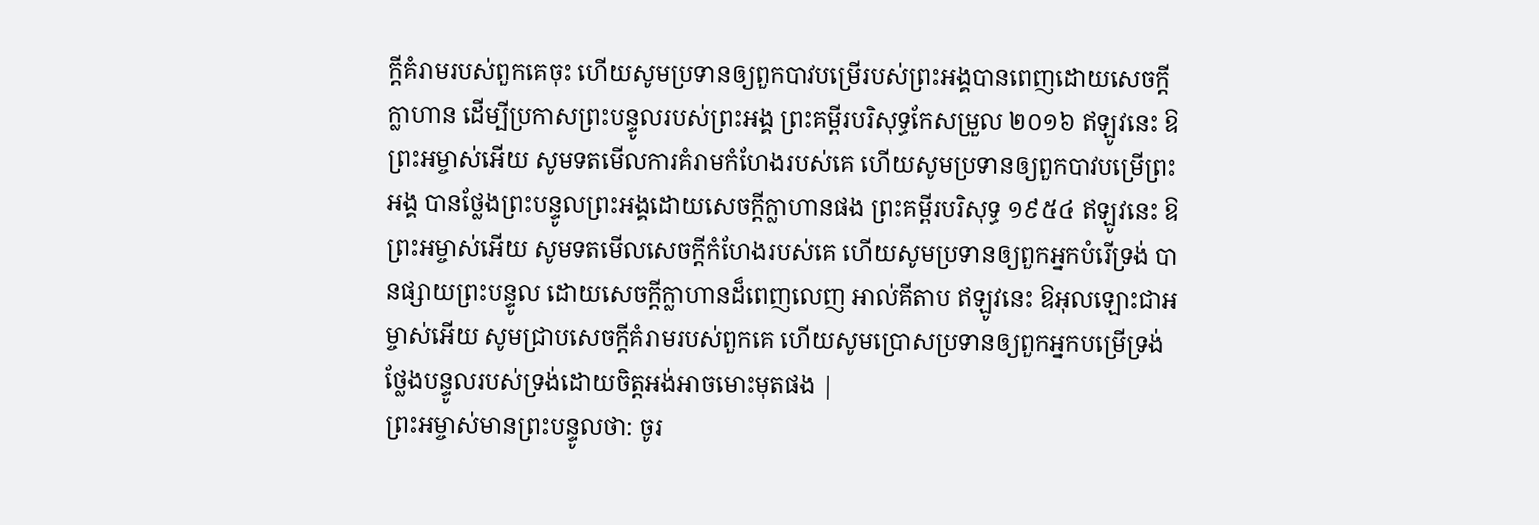ក្ដីគំរាមរបស់ពួកគេចុះ ហើយសូមប្រទានឲ្យពួកបាវបម្រើរបស់ព្រះអង្គបានពេញដោយសេចក្ដីក្លាហាន ដើម្បីប្រកាសព្រះបន្ទូលរបស់ព្រះអង្គ ព្រះគម្ពីរបរិសុទ្ធកែសម្រួល ២០១៦ ឥឡូវនេះ ឱព្រះអម្ចាស់អើយ សូមទតមើលការគំរាមកំហែងរបស់គេ ហើយសូមប្រទានឲ្យពួកបាវបម្រើព្រះអង្គ បានថ្លែងព្រះបន្ទូលព្រះអង្គដោយសេចក្ដីក្លាហានផង ព្រះគម្ពីរបរិសុទ្ធ ១៩៥៤ ឥឡូវនេះ ឱព្រះអម្ចាស់អើយ សូមទតមើលសេចក្ដីកំហែងរបស់គេ ហើយសូមប្រទានឲ្យពួកអ្នកបំរើទ្រង់ បានផ្សាយព្រះបន្ទូល ដោយសេចក្ដីក្លាហានដ៏ពេញលេញ អាល់គីតាប ឥឡូវនេះ ឱអុលឡោះជាអម្ចាស់អើយ សូមជ្រាបសេចក្ដីគំរាមរបស់ពួកគេ ហើយសូមប្រោសប្រទានឲ្យពួកអ្នកបម្រើទ្រង់ថ្លែងបន្ទូលរបស់ទ្រង់ដោយចិត្ដអង់អាចមោះមុតផង |
ព្រះអម្ចាស់មានព្រះបន្ទូលថា: ចូរ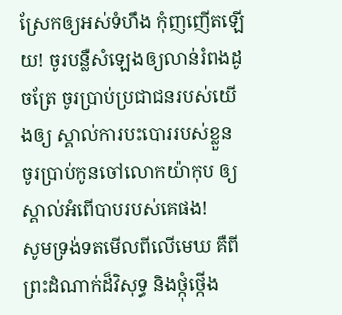ស្រែកឲ្យអស់ទំហឹង កុំញញើតឡើយ! ចូរបន្លឺសំឡេងឲ្យលាន់រំពងដូចត្រែ ចូរប្រាប់ប្រជាជនរបស់យើងឲ្យ ស្គាល់ការបះបោររបស់ខ្លួន ចូរប្រាប់កូនចៅលោកយ៉ាកុប ឲ្យស្គាល់អំពើបាបរបស់គេផង!
សូមទ្រង់ទតមើលពីលើមេឃ គឺពីព្រះដំណាក់ដ៏វិសុទ្ធ និងថ្កុំថ្កើង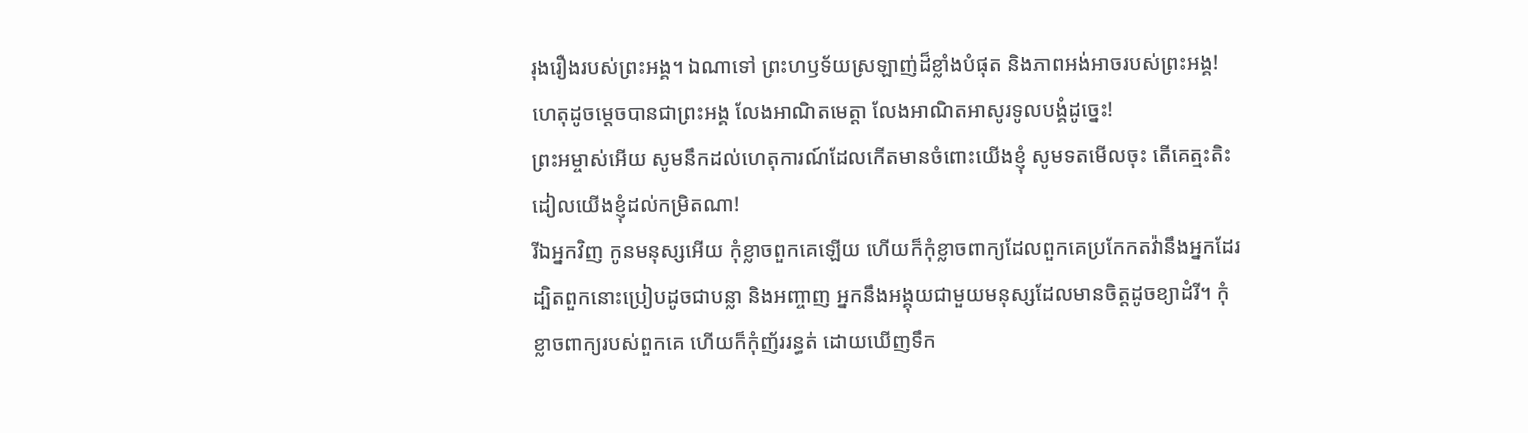រុងរឿងរបស់ព្រះអង្គ។ ឯណាទៅ ព្រះហឫទ័យស្រឡាញ់ដ៏ខ្លាំងបំផុត និងភាពអង់អាចរបស់ព្រះអង្គ! ហេតុដូចម្ដេចបានជាព្រះអង្គ លែងអាណិតមេត្តា លែងអាណិតអាសូរទូលបង្គំដូច្នេះ!
ព្រះអម្ចាស់អើយ សូមនឹកដល់ហេតុការណ៍ដែលកើតមានចំពោះយើងខ្ញុំ សូមទតមើលចុះ តើគេត្មះតិះដៀលយើងខ្ញុំដល់កម្រិតណា!
រីឯអ្នកវិញ កូនមនុស្សអើយ កុំខ្លាចពួកគេឡើយ ហើយក៏កុំខ្លាចពាក្យដែលពួកគេប្រកែកតវ៉ានឹងអ្នកដែរ ដ្បិតពួកនោះប្រៀបដូចជាបន្លា និងអញ្ចាញ អ្នកនឹងអង្គុយជាមួយមនុស្សដែលមានចិត្តដូចខ្យាដំរី។ កុំខ្លាចពាក្យរបស់ពួកគេ ហើយក៏កុំញ័ររន្ធត់ ដោយឃើញទឹក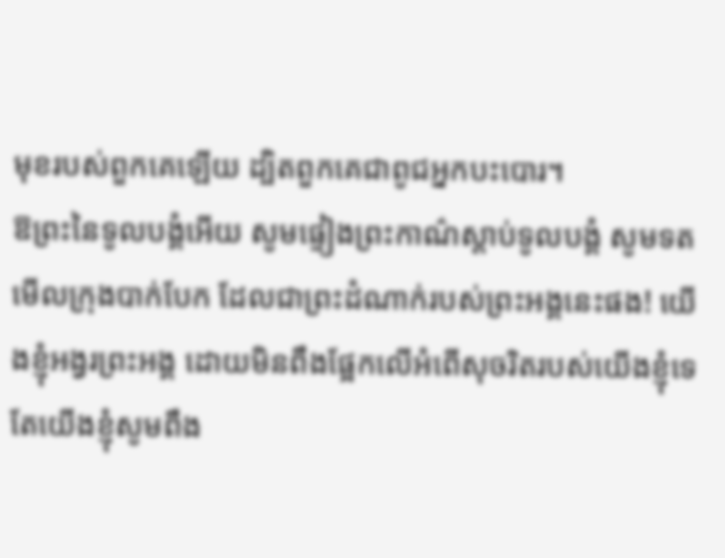មុខរបស់ពួកគេឡើយ ដ្បិតពួកគេជាពូជអ្នកបះបោរ។
ឱព្រះនៃទូលបង្គំអើយ សូមផ្ទៀងព្រះកាណ៌ស្ដាប់ទូលបង្គំ សូមទតមើលក្រុងបាក់បែក ដែលជាព្រះដំណាក់របស់ព្រះអង្គនេះផង! យើងខ្ញុំអង្វរព្រះអង្គ ដោយមិនពឹងផ្អែកលើអំពើសុចរិតរបស់យើងខ្ញុំទេ តែយើងខ្ញុំសូមពឹង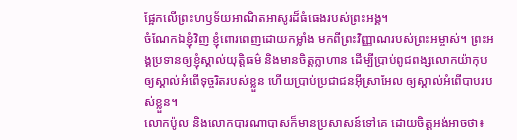ផ្អែកលើព្រះហឫទ័យអាណិតអាសូរដ៏ធំធេងរបស់ព្រះអង្គ។
ចំណែកឯខ្ញុំវិញ ខ្ញុំពោរពេញដោយកម្លាំង មកពីព្រះវិញ្ញាណរបស់ព្រះអម្ចាស់។ ព្រះអង្គប្រទានឲ្យខ្ញុំស្គាល់យុត្តិធម៌ និងមានចិត្តក្លាហាន ដើម្បីប្រាប់ពូជពង្សលោកយ៉ាកុប ឲ្យស្គាល់អំពើទុច្ចរិតរបស់ខ្លួន ហើយប្រាប់ប្រជាជនអ៊ីស្រាអែល ឲ្យស្គាល់អំពើបាបរបស់ខ្លួន។
លោកប៉ូល និងលោកបារណាបាសក៏មានប្រសាសន៍ទៅគេ ដោយចិត្តអង់អាចថា៖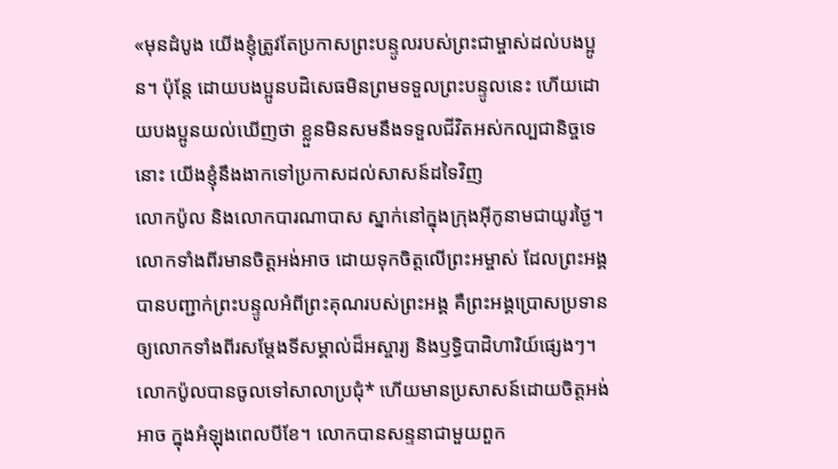«មុនដំបូង យើងខ្ញុំត្រូវតែប្រកាសព្រះបន្ទូលរបស់ព្រះជាម្ចាស់ដល់បងប្អូន។ ប៉ុន្តែ ដោយបងប្អូនបដិសេធមិនព្រមទទួលព្រះបន្ទូលនេះ ហើយដោយបងប្អូនយល់ឃើញថា ខ្លួនមិនសមនឹងទទួលជីវិតអស់កល្បជានិច្ចទេនោះ យើងខ្ញុំនឹងងាកទៅប្រកាសដល់សាសន៍ដទៃវិញ
លោកប៉ូល និងលោកបារណាបាស ស្នាក់នៅក្នុងក្រុងអ៊ីកូនាមជាយូរថ្ងៃ។ លោកទាំងពីរមានចិត្តអង់អាច ដោយទុកចិត្តលើព្រះអម្ចាស់ ដែលព្រះអង្គបានបញ្ជាក់ព្រះបន្ទូលអំពីព្រះគុណរបស់ព្រះអង្គ គឺព្រះអង្គប្រោសប្រទានឲ្យលោកទាំងពីរសម្តែងទីសម្គាល់ដ៏អស្ចារ្យ និងឫទ្ធិបាដិហារិយ៍ផ្សេងៗ។
លោកប៉ូលបានចូលទៅសាលាប្រជុំ* ហើយមានប្រសាសន៍ដោយចិត្តអង់អាច ក្នុងអំឡុងពេលបីខែ។ លោកបានសន្ទនាជាមួយពួក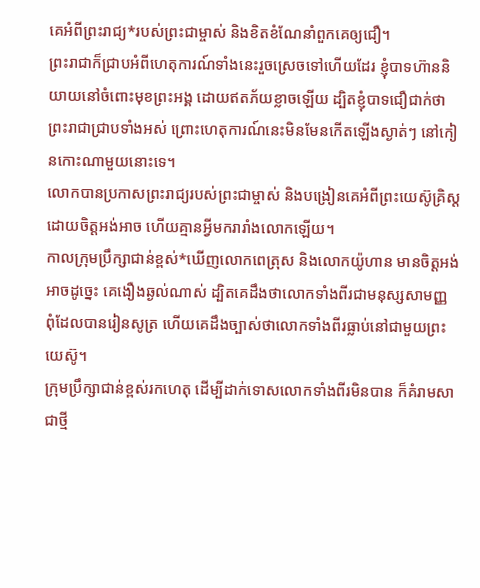គេអំពីព្រះរាជ្យ*របស់ព្រះជាម្ចាស់ និងខិតខំណែនាំពួកគេឲ្យជឿ។
ព្រះរាជាក៏ជ្រាបអំពីហេតុការណ៍ទាំងនេះរួចស្រេចទៅហើយដែរ ខ្ញុំបាទហ៊ាននិយាយនៅចំពោះមុខព្រះអង្គ ដោយឥតភ័យខ្លាចឡើយ ដ្បិតខ្ញុំបាទជឿជាក់ថា ព្រះរាជាជ្រាបទាំងអស់ ព្រោះហេតុការណ៍នេះមិនមែនកើតឡើងស្ងាត់ៗ នៅកៀនកោះណាមួយនោះទេ។
លោកបានប្រកាសព្រះរាជ្យរបស់ព្រះជាម្ចាស់ និងបង្រៀនគេអំពីព្រះយេស៊ូគ្រិស្តដោយចិត្តអង់អាច ហើយគ្មានអ្វីមករារាំងលោកឡើយ។
កាលក្រុមប្រឹក្សាជាន់ខ្ពស់*ឃើញលោកពេត្រុស និងលោកយ៉ូហាន មានចិត្តអង់អាចដូច្នេះ គេងឿងឆ្ងល់ណាស់ ដ្បិតគេដឹងថាលោកទាំងពីរជាមនុស្សសាមញ្ញ ពុំដែលបានរៀនសូត្រ ហើយគេដឹងច្បាស់ថាលោកទាំងពីរធ្លាប់នៅជាមួយព្រះយេស៊ូ។
ក្រុមប្រឹក្សាជាន់ខ្ពស់រកហេតុ ដើម្បីដាក់ទោសលោកទាំងពីរមិនបាន ក៏គំរាមសាជាថ្មី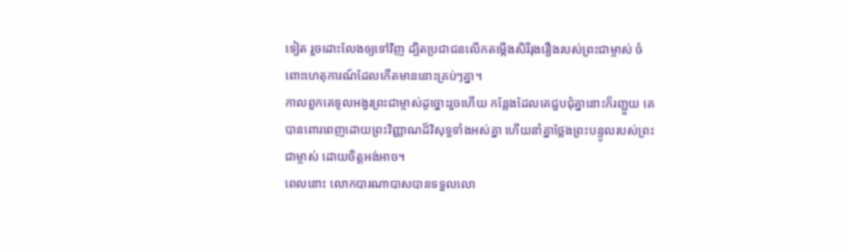ទៀត រួចដោះលែងឲ្យទៅវិញ ដ្បិតប្រជាជនលើកតម្កើងសិរីរុងរឿងរបស់ព្រះជាម្ចាស់ ចំពោះហេតុការណ៍ដែលកើតមាននោះគ្រប់ៗគ្នា។
កាលពួកគេទូលអង្វរព្រះជាម្ចាស់ដូច្នោះរួចហើយ កន្លែងដែលគេជួបជុំគ្នានោះក៏រញ្ជួយ គេបានពោរពេញដោយព្រះវិញ្ញាណដ៏វិសុទ្ធទាំងអស់គ្នា ហើយនាំគ្នាថ្លែងព្រះបន្ទូលរបស់ព្រះជាម្ចាស់ ដោយចិត្តអង់អាច។
ពេលនោះ លោកបារណាបាសបានទទួលលោ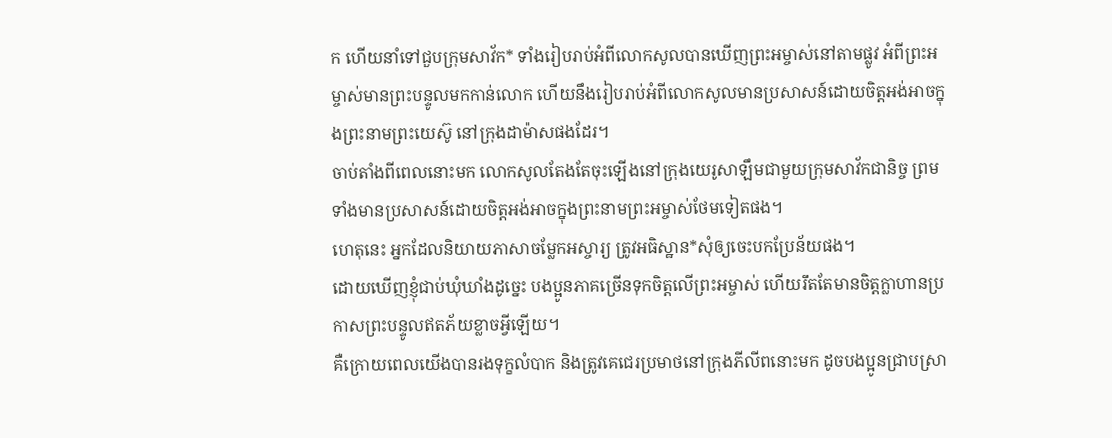ក ហើយនាំទៅជួបក្រុមសាវ័ក* ទាំងរៀបរាប់អំពីលោកសូលបានឃើញព្រះអម្ចាស់នៅតាមផ្លូវ អំពីព្រះអម្ចាស់មានព្រះបន្ទូលមកកាន់លោក ហើយនឹងរៀបរាប់អំពីលោកសូលមានប្រសាសន៍ដោយចិត្តអង់អាចក្នុងព្រះនាមព្រះយេស៊ូ នៅក្រុងដាម៉ាសផងដែរ។
ចាប់តាំងពីពេលនោះមក លោកសូលតែងតែចុះឡើងនៅក្រុងយេរូសាឡឹមជាមួយក្រុមសាវ័កជានិច្ច ព្រមទាំងមានប្រសាសន៍ដោយចិត្តអង់អាចក្នុងព្រះនាមព្រះអម្ចាស់ថែមទៀតផង។
ហេតុនេះ អ្នកដែលនិយាយភាសាចម្លែកអស្ចារ្យ ត្រូវអធិស្ឋាន*សុំឲ្យចេះបកប្រែន័យផង។
ដោយឃើញខ្ញុំជាប់ឃុំឃាំងដូច្នេះ បងប្អូនភាគច្រើនទុកចិត្តលើព្រះអម្ចាស់ ហើយរឹតតែមានចិត្តក្លាហានប្រកាសព្រះបន្ទូលឥតភ័យខ្លាចអ្វីឡើយ។
គឺក្រោយពេលយើងបានរងទុក្ខលំបាក និងត្រូវគេជេរប្រមាថនៅក្រុងភីលីពនោះមក ដូចបងប្អូនជ្រាបស្រា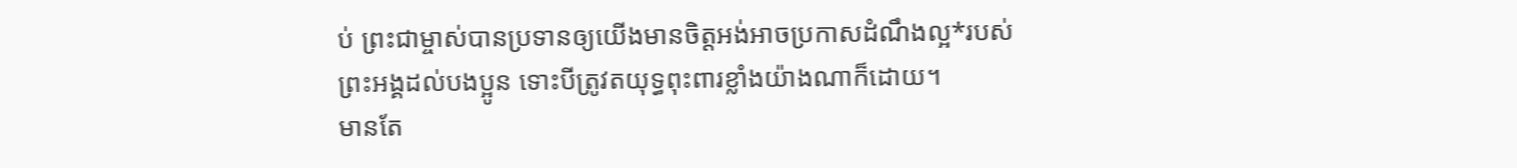ប់ ព្រះជាម្ចាស់បានប្រទានឲ្យយើងមានចិត្តអង់អាចប្រកាសដំណឹងល្អ*របស់ព្រះអង្គដល់បងប្អូន ទោះបីត្រូវតយុទ្ធពុះពារខ្លាំងយ៉ាងណាក៏ដោយ។
មានតែ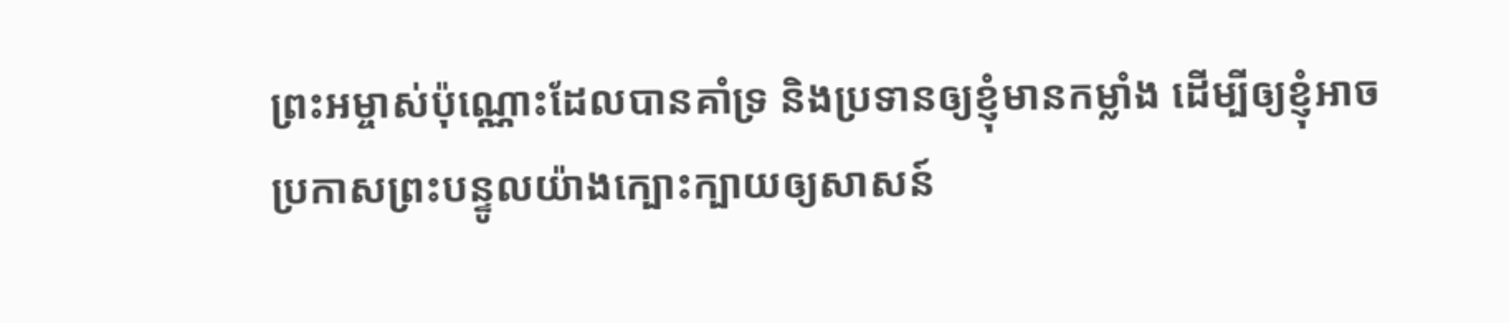ព្រះអម្ចាស់ប៉ុណ្ណោះដែលបានគាំទ្រ និងប្រទានឲ្យខ្ញុំមានកម្លាំង ដើម្បីឲ្យខ្ញុំអាចប្រកាសព្រះបន្ទូលយ៉ាងក្បោះក្បាយឲ្យសាសន៍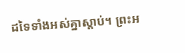ដទៃទាំងអស់គ្នាស្ដាប់។ ព្រះអ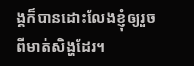ង្គក៏បានដោះលែងខ្ញុំឲ្យរួចពីមាត់សិង្ហដែរ។